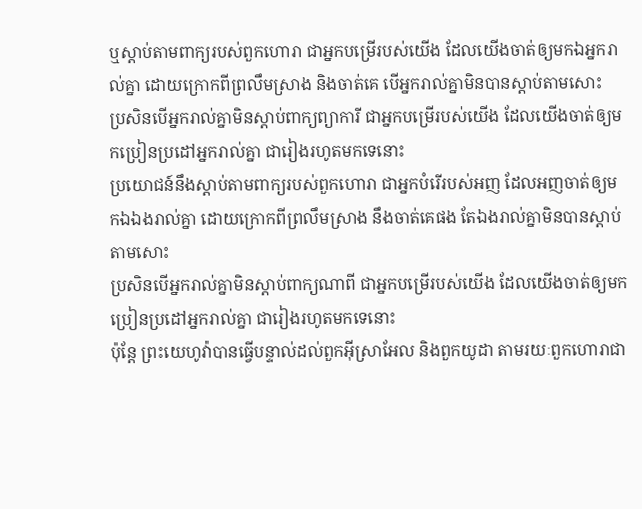ឬស្តាប់តាមពាក្យរបស់ពួកហោរា ជាអ្នកបម្រើរបស់យើង ដែលយើងចាត់ឲ្យមកឯអ្នករាល់គ្នា ដោយក្រោកពីព្រលឹមស្រាង និងចាត់គេ បើអ្នករាល់គ្នាមិនបានស្តាប់តាមសោះ
ប្រសិនបើអ្នករាល់គ្នាមិនស្ដាប់ពាក្យព្យាការី ជាអ្នកបម្រើរបស់យើង ដែលយើងចាត់ឲ្យមកប្រៀនប្រដៅអ្នករាល់គ្នា ជារៀងរហូតមកទេនោះ
ប្រយោជន៍នឹងស្តាប់តាមពាក្យរបស់ពួកហោរា ជាអ្នកបំរើរបស់អញ ដែលអញចាត់ឲ្យមកឯឯងរាល់គ្នា ដោយក្រោកពីព្រលឹមស្រាង នឹងចាត់គេផង តែឯងរាល់គ្នាមិនបានស្តាប់តាមសោះ
ប្រសិនបើអ្នករាល់គ្នាមិនស្ដាប់ពាក្យណាពី ជាអ្នកបម្រើរបស់យើង ដែលយើងចាត់ឲ្យមកប្រៀនប្រដៅអ្នករាល់គ្នា ជារៀងរហូតមកទេនោះ
ប៉ុន្តែ ព្រះយេហូវ៉ាបានធ្វើបន្ទាល់ដល់ពួកអ៊ីស្រាអែល និងពួកយូដា តាមរយៈពួកហោរាជា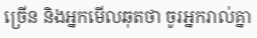ច្រើន និងអ្នកមើលឆុតថា ចូរអ្នករាល់គ្នា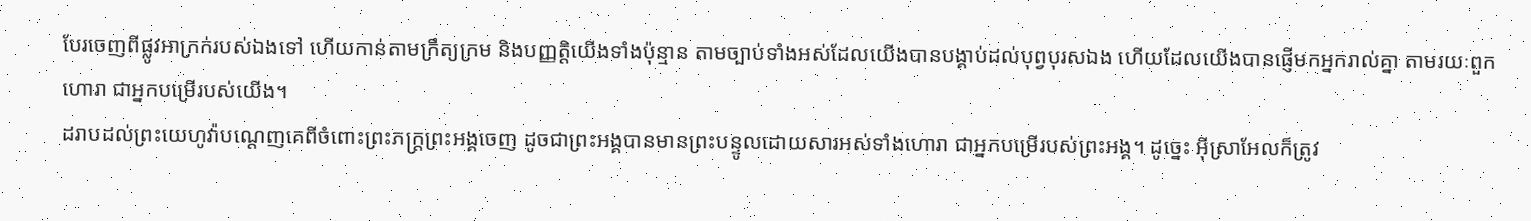បែរចេញពីផ្លូវអាក្រក់របស់ឯងទៅ ហើយកាន់តាមក្រឹត្យក្រម និងបញ្ញត្តិយើងទាំងប៉ុន្មាន តាមច្បាប់ទាំងអស់ដែលយើងបានបង្គាប់ដល់បុព្វបុរសឯង ហើយដែលយើងបានផ្ញើមកអ្នករាល់គ្នា តាមរយៈពួកហោរា ជាអ្នកបម្រើរបស់យើង។
ដរាបដល់ព្រះយេហូវ៉ាបណ្តេញគេពីចំពោះព្រះភក្ត្រព្រះអង្គចេញ ដូចជាព្រះអង្គបានមានព្រះបន្ទូលដោយសារអស់ទាំងហោរា ជាអ្នកបម្រើរបស់ព្រះអង្គ។ ដូច្នេះ អ៊ីស្រាអែលក៏ត្រូវ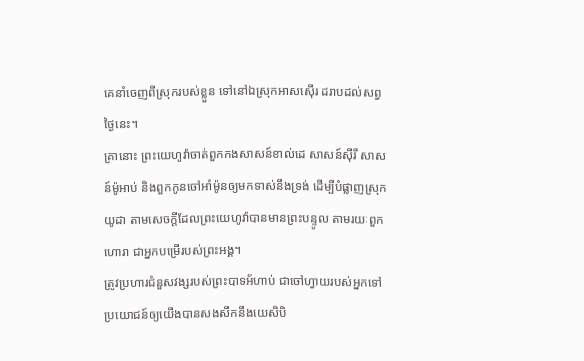គេនាំចេញពីស្រុករបស់ខ្លួន ទៅនៅឯស្រុកអាសស៊ើរ ដរាបដល់សព្វថ្ងៃនេះ។
គ្រានោះ ព្រះយេហូវ៉ាចាត់ពួកកងសាសន៍ខាល់ដេ សាសន៍ស៊ីរី សាសន៍ម៉ូអាប់ និងពួកកូនចៅអាំម៉ូនឲ្យមកទាស់នឹងទ្រង់ ដើម្បីបំផ្លាញស្រុកយូដា តាមសេចក្ដីដែលព្រះយេហូវ៉ាបានមានព្រះបន្ទូល តាមរយៈពួកហោរា ជាអ្នកបម្រើរបស់ព្រះអង្គ។
ត្រូវប្រហារជំនួសវង្សរបស់ព្រះបាទអ័ហាប់ ជាចៅហ្វាយរបស់អ្នកទៅ ប្រយោជន៍ឲ្យយើងបានសងសឹកនឹងយេសិបិ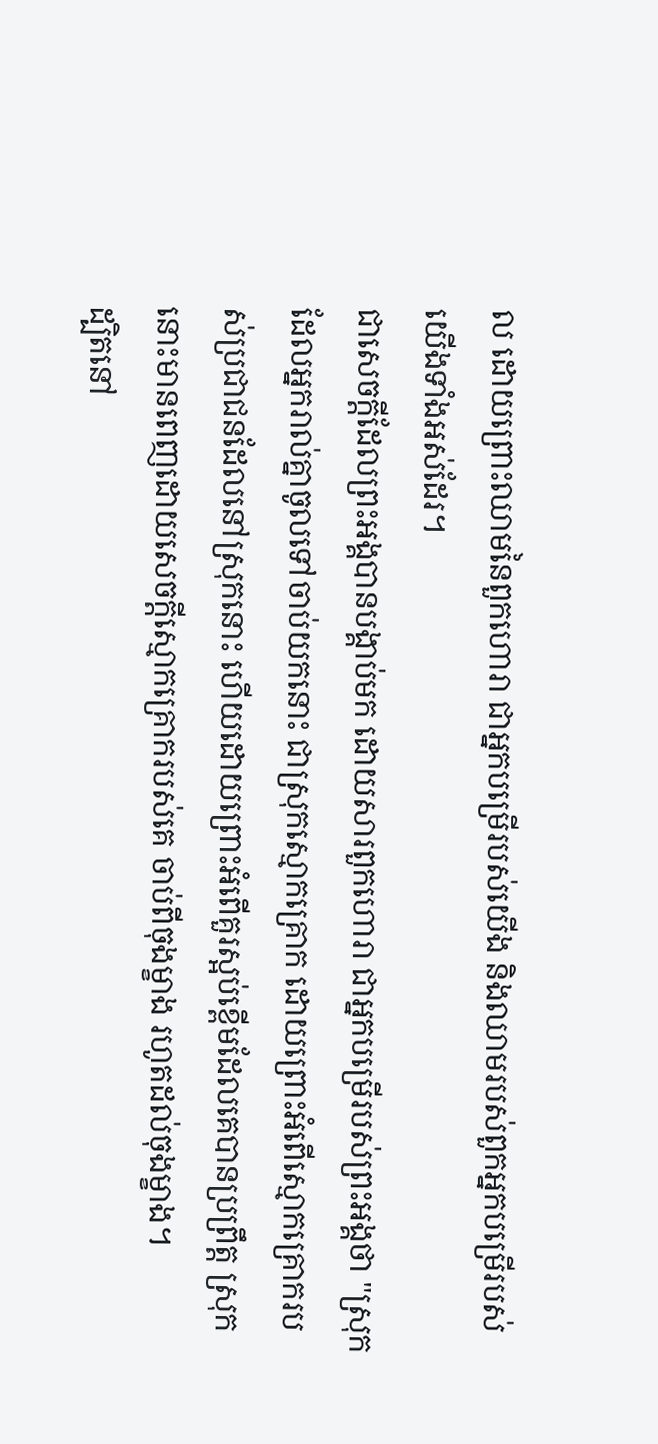ល ដោយព្រោះឈាមនៃពួកហោរា ជាអ្នកបម្រើរបស់យើង និងឈាមរបស់ពួកអ្នកបម្រើរបស់យើងទាំងអស់ដែរ។
ជាសេចក្ដីដែលព្រះអង្គបានបង្គាប់មក ដោយសារពួកហោរា ជាអ្នកបម្រើរបស់ព្រះអង្គថា "ស្រុកដែលអ្នករាល់គ្នាចូលទៅចាប់យកនោះ ជាស្រុកស្មោកគ្រោក ដោយព្រោះអំពើស្មោកគ្រោករបស់ប្រជាជនដែលនៅស្រុកនោះ ហើយដោយព្រោះអំពើគួរស្អប់ខ្ពើមដែលគេបានប្រព្រឹត្ត ស្រុកនោះមានពេញដោយសេចក្ដីស្មោកគ្រោករបស់គេ ចាប់ពីចុងម្ខាង រហូតដល់ចុងម្ខាង។
ដ្បិតនៅ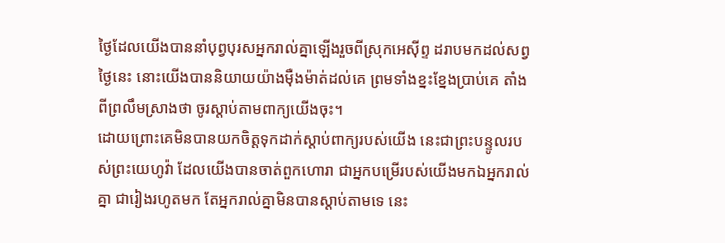ថ្ងៃដែលយើងបាននាំបុព្វបុរសអ្នករាល់គ្នាឡើងរួចពីស្រុកអេស៊ីព្ទ ដរាបមកដល់សព្វថ្ងៃនេះ នោះយើងបាននិយាយយ៉ាងម៉ឺងម៉ាត់ដល់គេ ព្រមទាំងខ្នះខ្នែងប្រាប់គេ តាំងពីព្រលឹមស្រាងថា ចូរស្តាប់តាមពាក្យយើងចុះ។
ដោយព្រោះគេមិនបានយកចិត្តទុកដាក់ស្តាប់ពាក្យរបស់យើង នេះជាព្រះបន្ទូលរបស់ព្រះយេហូវ៉ា ដែលយើងបានចាត់ពួកហោរា ជាអ្នកបម្រើរបស់យើងមកឯអ្នករាល់គ្នា ជារៀងរហូតមក តែអ្នករាល់គ្នាមិនបានស្តាប់តាមទេ នេះ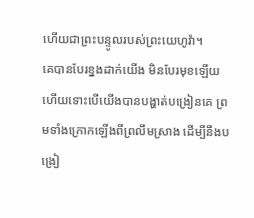ហើយជាព្រះបន្ទូលរបស់ព្រះយេហូវ៉ា។
គេបានបែរខ្នងដាក់យើង មិនបែរមុខឡើយ ហើយទោះបើយើងបានបង្ហាត់បង្រៀនគេ ព្រមទាំងក្រោកឡើងពីព្រលឹមស្រាង ដើម្បីនឹងបង្រៀ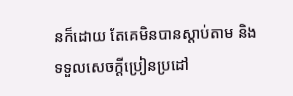នក៏ដោយ តែគេមិនបានស្តាប់តាម និងទទួលសេចក្ដីប្រៀនប្រដៅ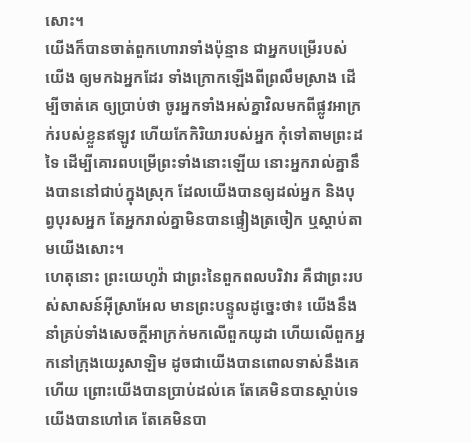សោះ។
យើងក៏បានចាត់ពួកហោរាទាំងប៉ុន្មាន ជាអ្នកបម្រើរបស់យើង ឲ្យមកឯអ្នកដែរ ទាំងក្រោកឡើងពីព្រលឹមស្រាង ដើម្បីចាត់គេ ឲ្យប្រាប់ថា ចូរអ្នកទាំងអស់គ្នាវិលមកពីផ្លូវអាក្រក់របស់ខ្លួនឥឡូវ ហើយកែកិរិយារបស់អ្នក កុំទៅតាមព្រះដទៃ ដើម្បីគោរពបម្រើព្រះទាំងនោះឡើយ នោះអ្នករាល់គ្នានឹងបាននៅជាប់ក្នុងស្រុក ដែលយើងបានឲ្យដល់អ្នក និងបុព្វបុរសអ្នក តែអ្នករាល់គ្នាមិនបានផ្ទៀងត្រចៀក ឬស្តាប់តាមយើងសោះ។
ហេតុនោះ ព្រះយេហូវ៉ា ជាព្រះនៃពួកពលបរិវារ គឺជាព្រះរបស់សាសន៍អ៊ីស្រាអែល មានព្រះបន្ទូលដូច្នេះថា៖ យើងនឹងនាំគ្រប់ទាំងសេចក្ដីអាក្រក់មកលើពួកយូដា ហើយលើពួកអ្នកនៅក្រុងយេរូសាឡិម ដូចជាយើងបានពោលទាស់នឹងគេហើយ ព្រោះយើងបានប្រាប់ដល់គេ តែគេមិនបានស្តាប់ទេ យើងបានហៅគេ តែគេមិនបា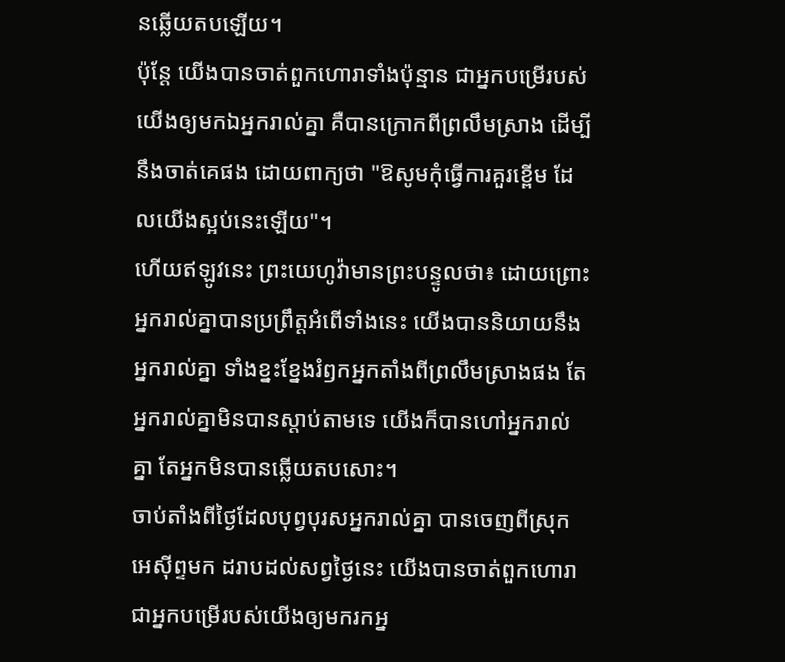នឆ្លើយតបឡើយ។
ប៉ុន្តែ យើងបានចាត់ពួកហោរាទាំងប៉ុន្មាន ជាអ្នកបម្រើរបស់យើងឲ្យមកឯអ្នករាល់គ្នា គឺបានក្រោកពីព្រលឹមស្រាង ដើម្បីនឹងចាត់គេផង ដោយពាក្យថា "ឱសូមកុំធ្វើការគួរខ្ពើម ដែលយើងស្អប់នេះឡើយ"។
ហើយឥឡូវនេះ ព្រះយេហូវ៉ាមានព្រះបន្ទូលថា៖ ដោយព្រោះអ្នករាល់គ្នាបានប្រព្រឹត្តអំពើទាំងនេះ យើងបាននិយាយនឹងអ្នករាល់គ្នា ទាំងខ្នះខ្នែងរំឭកអ្នកតាំងពីព្រលឹមស្រាងផង តែអ្នករាល់គ្នាមិនបានស្តាប់តាមទេ យើងក៏បានហៅអ្នករាល់គ្នា តែអ្នកមិនបានឆ្លើយតបសោះ។
ចាប់តាំងពីថ្ងៃដែលបុព្វបុរសអ្នករាល់គ្នា បានចេញពីស្រុកអេស៊ីព្ទមក ដរាបដល់សព្វថ្ងៃនេះ យើងបានចាត់ពួកហោរា ជាអ្នកបម្រើរបស់យើងឲ្យមករកអ្ន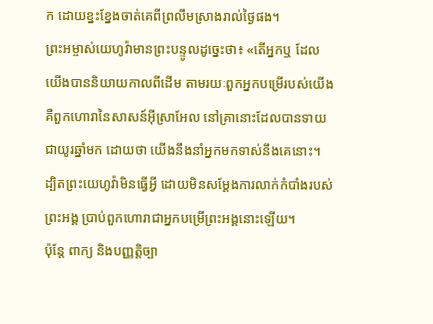ក ដោយខ្នះខ្នែងចាត់គេពីព្រលឹមស្រាងរាល់ថ្ងៃផង។
ព្រះអម្ចាស់យេហូវ៉ាមានព្រះបន្ទូលដូច្នេះថា៖ «តើអ្នកឬ ដែលយើងបាននិយាយកាលពីដើម តាមរយៈពួកអ្នកបម្រើរបស់យើង គឺពួកហោរានៃសាសន៍អ៊ីស្រាអែល នៅគ្រានោះដែលបានទាយជាយូរឆ្នាំមក ដោយថា យើងនឹងនាំអ្នកមកទាស់នឹងគេនោះ។
ដ្បិតព្រះយេហូវ៉ាមិនធ្វើអ្វី ដោយមិនសម្ដែងការលាក់កំបាំងរបស់ព្រះអង្គ ប្រាប់ពួកហោរាជាអ្នកបម្រើព្រះអង្គនោះឡើយ។
ប៉ុន្តែ ពាក្យ និងបញ្ញត្តិច្បា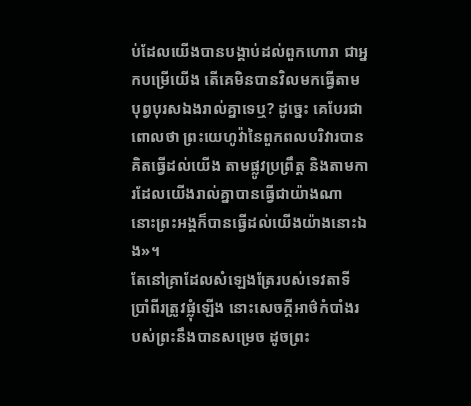ប់ដែលយើងបានបង្គាប់ដល់ពួកហោរា ជាអ្នកបម្រើយើង តើគេមិនបានវិលមកធ្វើតាមបុព្វបុរសឯងរាល់គ្នាទេឬ? ដូច្នេះ គេបែរជាពោលថា ព្រះយេហូវ៉ានៃពួកពលបរិវារបានគិតធ្វើដល់យើង តាមផ្លូវប្រព្រឹត្ត និងតាមការដែលយើងរាល់គ្នាបានធ្វើជាយ៉ាងណា នោះព្រះអង្គក៏បានធ្វើដល់យើងយ៉ាងនោះឯង»។
តែនៅគ្រាដែលសំឡេងត្រែរបស់ទេវតាទីប្រាំពីរត្រូវផ្លុំឡើង នោះសេចក្ដីអាថ៌កំបាំងរបស់ព្រះនឹងបានសម្រេច ដូចព្រះ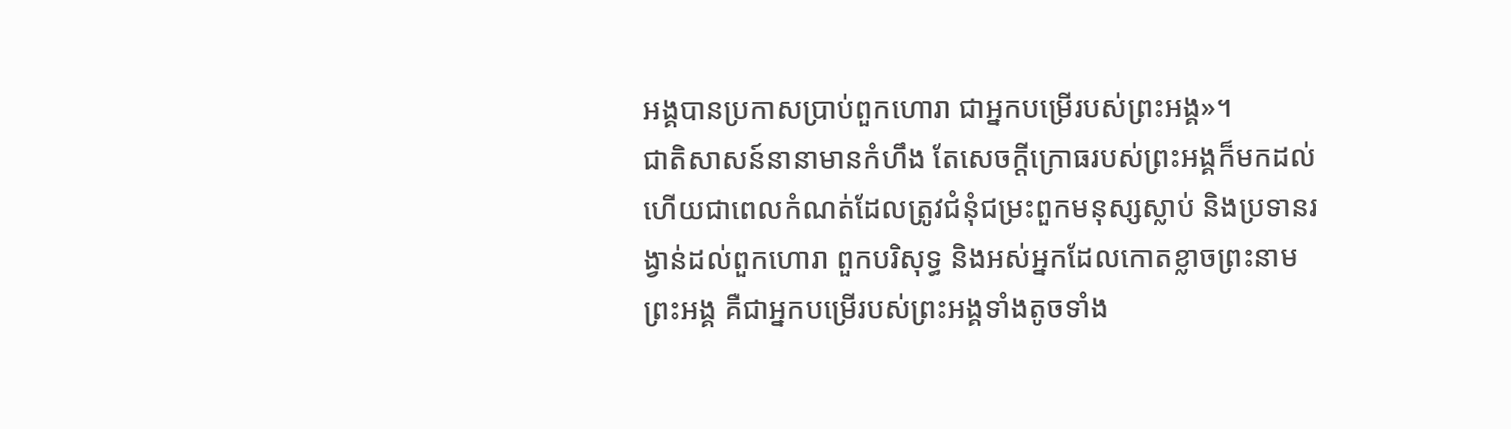អង្គបានប្រកាសប្រាប់ពួកហោរា ជាអ្នកបម្រើរបស់ព្រះអង្គ»។
ជាតិសាសន៍នានាមានកំហឹង តែសេចក្តីក្រោធរបស់ព្រះអង្គក៏មកដល់ ហើយជាពេលកំណត់ដែលត្រូវជំនុំជម្រះពួកមនុស្សស្លាប់ និងប្រទានរង្វាន់ដល់ពួកហោរា ពួកបរិសុទ្ធ និងអស់អ្នកដែលកោតខ្លាចព្រះនាមព្រះអង្គ គឺជាអ្នកបម្រើរបស់ព្រះអង្គទាំងតូចទាំង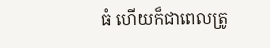ធំ ហើយក៏ជាពេលត្រូ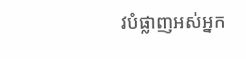វបំផ្លាញអស់អ្នក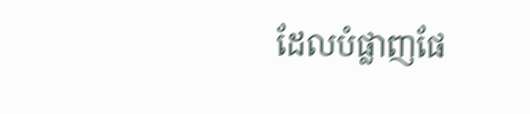ដែលបំផ្លាញផែ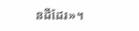នដីដែរ»។